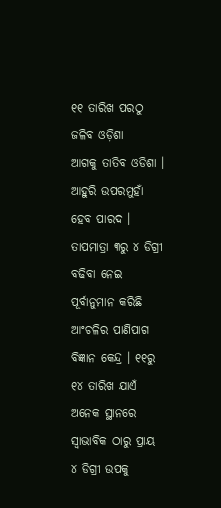୧୧ ତାରିଖ ପରଠୁ ଜଳିବ ଓଡ଼ିଶା
ଆଗକୁ ତାତିବ ଓଡିଶା । ଆହୁରି ଉପରମୁହାଁ ହେବ ପାରଦ । ତାପମାତ୍ରା ୩ରୁ ୪ ଡିଗ୍ରୀ ବଢିବା ନେଇ ପୂର୍ବାନୁମାନ କରିଛି ଆଂଚଳିର ପାଣିପାଗ ବିଜ୍ଞାନ କେନ୍ଦ୍ର । ୧୧ରୁ ୧୪ ତାରିଖ ଯାଏଁ ଅନେକ ସ୍ଥାନରେ ସ୍ୱାଭାବିକ ଠାରୁ ପ୍ରାୟ ୪ ଡିଗ୍ରୀ ଉପକୁ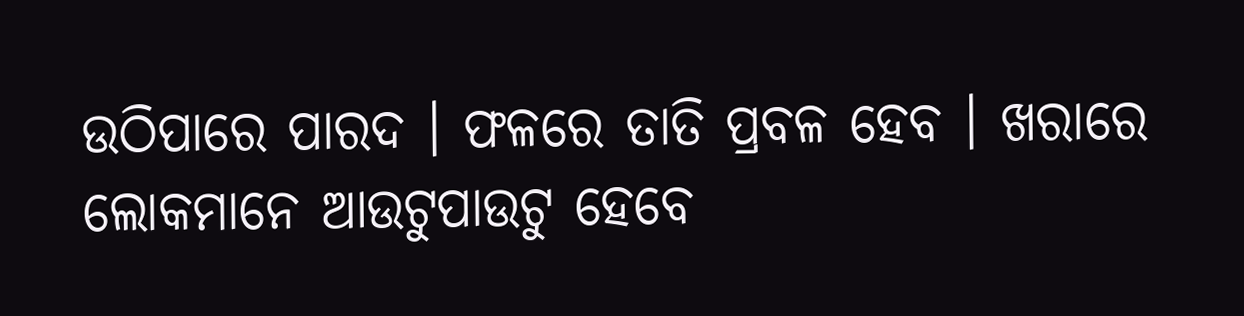ଉଠିପାରେ ପାରଦ । ଫଳରେ ତାତି ପ୍ରବଳ ହେବ । ଖରାରେ ଲୋକମାନେ ଆଉଟୁପାଉଟୁ ହେବେ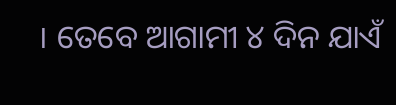। ତେବେ ଆଗାମୀ ୪ ଦିନ ଯାଏଁ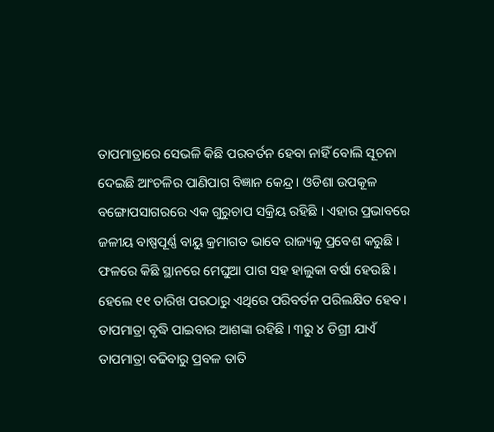ତାପମାତ୍ରାରେ ସେଭଳି କିଛି ପରବର୍ତନ ହେବା ନାହିଁ ବୋଲି ସୂଚନା ଦେଇଛି ଆଂଚଳିର ପାଣିପାଗ ବିଜ୍ଞାନ କେନ୍ଦ୍ର । ଓଡିଶା ଉପକୂଳ ବଙ୍ଗୋପସାଗରରେ ଏକ ଗୁରୁଚାପ ସକ୍ରିୟ ରହିଛି । ଏହାର ପ୍ରଭାବରେ ଜଳୀୟ ବାଷ୍ପପୂର୍ଣ୍ଣ ବାୟୁ କ୍ରମାଗତ ଭାବେ ରାଜ୍ୟକୁ ପ୍ରବେଶ କରୁଛି । ଫଳରେ କିଛି ସ୍ଥାନରେ ମେଘୁଆ ପାଗ ସହ ହାଲୁକା ବର୍ଷା ହେଉଛି । ହେଲେ ୧୧ ତାରିଖ ପରଠାରୁ ଏଥିରେ ପରିବର୍ତନ ପରିଲକ୍ଷିତ ହେବ । ତାପମାତ୍ରା ବୃଦ୍ଧି ପାଇବାର ଆଶଙ୍କା ରହିଛି । ୩ରୁ ୪ ଡିଗ୍ରୀ ଯାଏଁ ତାପମାତ୍ରା ବଢିବାରୁ ପ୍ରବଳ ତାତି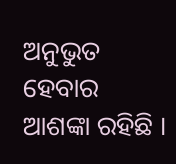ଅନୁଭୁତ ହେବାର ଆଶଙ୍କା ରହିଛି ।